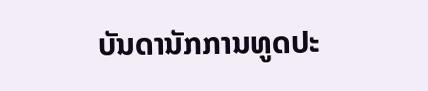ບັນດານັກການທູດປະ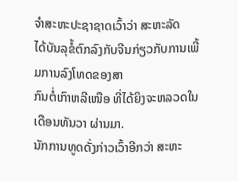ຈໍາສະຫະປະຊາຊາດເວົ້າວ່າ ສະຫະລັດ
ໄດ້ບັນລຸຂໍ້ຕົກລົງກັບຈີນກ່ຽວກັບການເພີ້ມການລົງໂທດຂອງສາ
ກົນຕໍ່ເກົາຫລີເໜືອ ທີ່ໄດ້ຍິງຈະຫລວດໃນເດືອນທັນວາ ຜ່ານມາ.
ນັກການທູດດັ່ງກ່າວເວົ້າອີກວ່າ ສະຫະ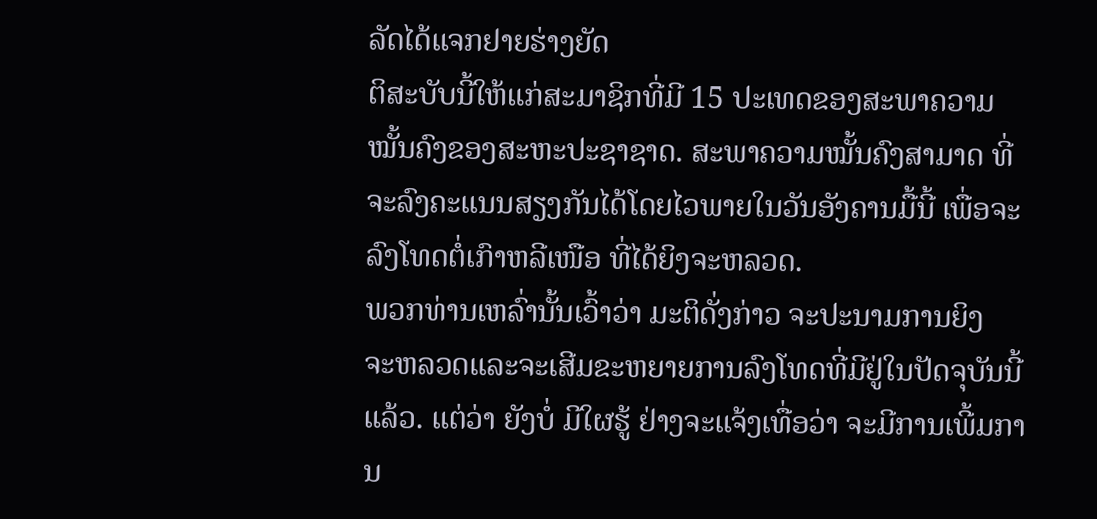ລັດໄດ້ແຈກຢາຍຮ່າງຍັດ
ຕິສະບັບນີ້ໃຫ້ແກ່ສະມາຊິກທີ່ມີ 15 ປະເທດຂອງສະພາຄວາມ
ໝັ້ນຄົງຂອງສະຫະປະຊາຊາດ. ສະພາຄວາມໝັ້ນຄົງສາມາດ ທີ່ຈະລົງຄະແນນສຽງກັນໄດ້ໂດຍໄວພາຍໃນວັນອັງຄານມື້ນີ້ ເພື່ອຈະລົງໂທດຕໍ່ເກົາຫລີເໜືອ ທີ່ໄດ້ຍິງຈະຫລວດ.
ພວກທ່ານເຫລົ່ານັ້ນເວົ້າວ່າ ມະຕິດັ່ງກ່າວ ຈະປະນາມການຍິງ
ຈະຫລວດແລະຈະເສີມຂະຫຍາຍການລົງໂທດທີ່ມີຢູ່ໃນປັດຈຸບັນນີ້ແລ້ວ. ແຕ່ວ່າ ຍັງບໍ່ ມີໃຜຮູ້ ຢ່າງຈະແຈ້ງເທື່ອວ່າ ຈະມີການເພີ້ມການ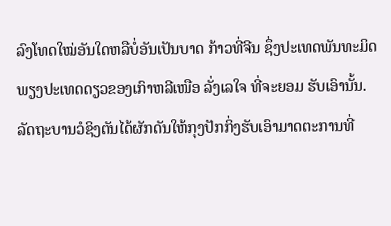ລົງໂທດໃໝ່ອັນໃດຫລືບໍ່ອັນເປັນບາດ ກ້າວທີ່ຈີນ ຊຶ່ງປະເທດພັນທະມິດພຽງປະເທດດຽວຂອງເກົາຫລີເໜືອ ລັ່ງເລໃຈ ທີ່ຈະຍອມ ຮັບເອົານັ້ນ.
ລັດຖະບານວໍຊິງຕັນໄດ້ຜັກດັນໃຫ້ກຸງປັກກິ່ງຮັບເອົາມາດຕະການທີ່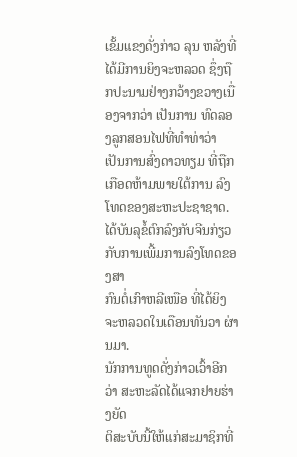ເຂັ້ມແຂງດັ່ງກ່າວ ລຸນ ຫລັງທີ່ໄດ້ມີການຍິງຈະຫລວດ ຊຶ່ງຖືກປະນາມຢ່າງກວ້າງຂວາງເນື່ອງຈາກວ່າ ເປັນການ ທົດລອງລູກສອນໄຟທີ່ທຳທ່າວ່າ ເປັນການສົ່ງດາວທຽມ ທີ່ຖືກເກືອດຫ້າມພາຍໃຕ້ການ ລົງໂທດຂອງສະຫະປະຊາຊາດ.
ໄດ້ບັນລຸຂໍ້ຕົກລົງກັບຈີນກ່ຽວກັບການເພີ້ມການລົງໂທດຂອງສາ
ກົນຕໍ່ເກົາຫລີເໜືອ ທີ່ໄດ້ຍິງຈະຫລວດໃນເດືອນທັນວາ ຜ່ານມາ.
ນັກການທູດດັ່ງກ່າວເວົ້າອີກວ່າ ສະຫະລັດໄດ້ແຈກຢາຍຮ່າງຍັດ
ຕິສະບັບນີ້ໃຫ້ແກ່ສະມາຊິກທີ່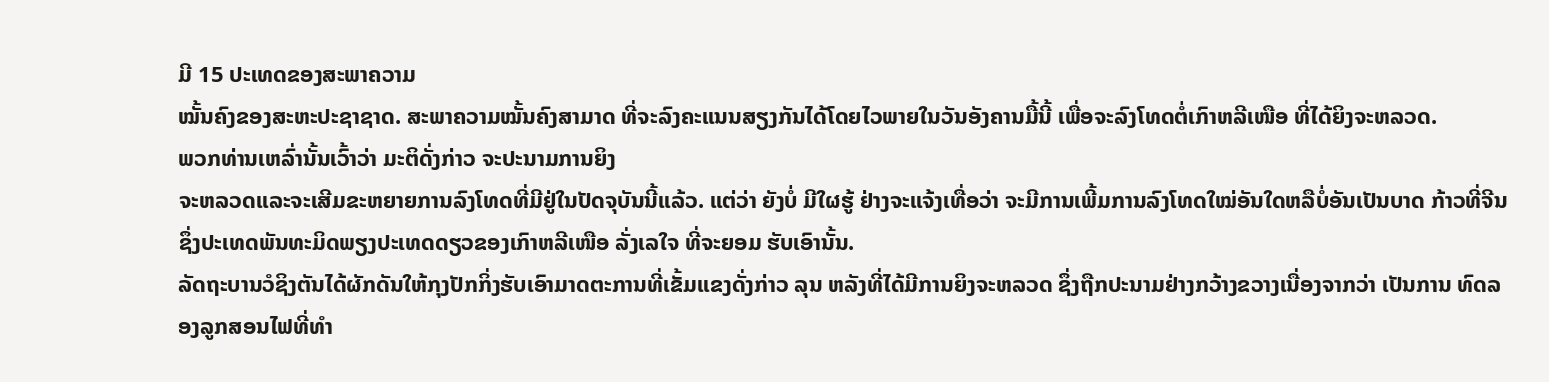ມີ 15 ປະເທດຂອງສະພາຄວາມ
ໝັ້ນຄົງຂອງສະຫະປະຊາຊາດ. ສະພາຄວາມໝັ້ນຄົງສາມາດ ທີ່ຈະລົງຄະແນນສຽງກັນໄດ້ໂດຍໄວພາຍໃນວັນອັງຄານມື້ນີ້ ເພື່ອຈະລົງໂທດຕໍ່ເກົາຫລີເໜືອ ທີ່ໄດ້ຍິງຈະຫລວດ.
ພວກທ່ານເຫລົ່ານັ້ນເວົ້າວ່າ ມະຕິດັ່ງກ່າວ ຈະປະນາມການຍິງ
ຈະຫລວດແລະຈະເສີມຂະຫຍາຍການລົງໂທດທີ່ມີຢູ່ໃນປັດຈຸບັນນີ້ແລ້ວ. ແຕ່ວ່າ ຍັງບໍ່ ມີໃຜຮູ້ ຢ່າງຈະແຈ້ງເທື່ອວ່າ ຈະມີການເພີ້ມການລົງໂທດໃໝ່ອັນໃດຫລືບໍ່ອັນເປັນບາດ ກ້າວທີ່ຈີນ ຊຶ່ງປະເທດພັນທະມິດພຽງປະເທດດຽວຂອງເກົາຫລີເໜືອ ລັ່ງເລໃຈ ທີ່ຈະຍອມ ຮັບເອົານັ້ນ.
ລັດຖະບານວໍຊິງຕັນໄດ້ຜັກດັນໃຫ້ກຸງປັກກິ່ງຮັບເອົາມາດຕະການທີ່ເຂັ້ມແຂງດັ່ງກ່າວ ລຸນ ຫລັງທີ່ໄດ້ມີການຍິງຈະຫລວດ ຊຶ່ງຖືກປະນາມຢ່າງກວ້າງຂວາງເນື່ອງຈາກວ່າ ເປັນການ ທົດລອງລູກສອນໄຟທີ່ທຳ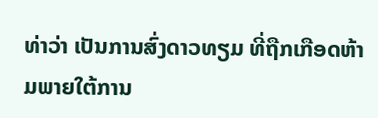ທ່າວ່າ ເປັນການສົ່ງດາວທຽມ ທີ່ຖືກເກືອດຫ້າມພາຍໃຕ້ການ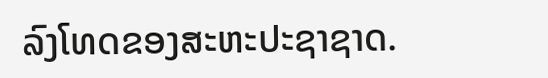ລົງໂທດຂອງສະຫະປະຊາຊາດ.